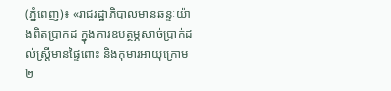(ភ្នំពេញ)៖ «រាជរដ្ឋាភិបាលមានឆន្ទៈយ៉ាងពិតប្រាកដ ក្នុងការឧបត្ថម្ភសាច់ប្រាក់ដល់ស្ត្រីមានផ្ទៃពោះ និងកុមារអាយុក្រោម ២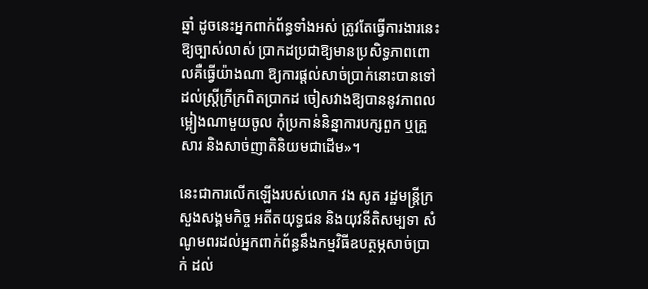ឆ្នាំ ដូចនេះអ្នកពាក់ព័ន្ធទាំងអស់ ត្រូវតែធ្វើការងារនេះឱ្យច្បាស់លាស់ ប្រាកដប្រជាឱ្យមានប្រសិទ្ធភាពពោលគឺធ្វើយ៉ាងណា ឱ្យការផ្តល់សាច់ប្រាក់នោះបានទៅដល់ស្ត្រីក្រីក្រពិតប្រាកដ ចៀសវាងឱ្យបាននូវភាពលម្អៀងណាមួយចូល កុំប្រកាន់និន្នាការបក្សពួក ឬគ្រួសារ និងសាច់ញាតិនិយមជាដើម»។

នេះជាការលើកឡើងរបស់លោក វង សូត រដ្ឋមន្ត្រីក្រសួងសង្គមកិច្ច អតីតយុទ្ធជន និងយុវនីតិសម្បទា សំណូមពរដល់អ្នកពាក់ព័ន្ធនឹងកម្មវិធីឧបត្ថម្ភសាច់ប្រាក់ ដល់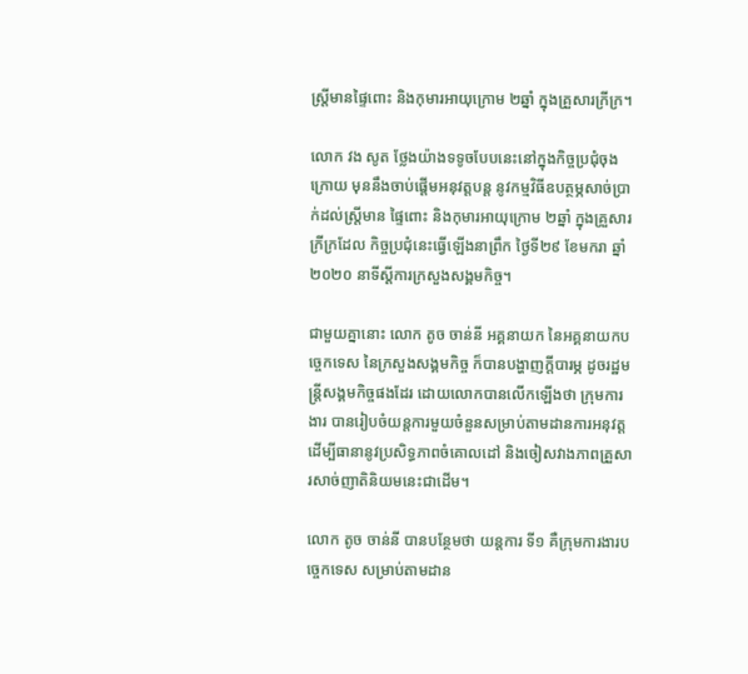ស្ត្រីមានផ្ទៃពោះ និងកុមារអាយុក្រោម ២ឆ្នាំ ក្នុងគ្រួសារក្រីក្រ។

លោក វង សូត ថ្លែងយ៉ាងទទូចបែបនេះនៅក្នុងកិច្ចប្រជុំចុងក្រោយ មុននឹងចាប់ផ្តើមអនុវត្តបន្ត នូវកម្មវិធីឧបត្ថម្ភសាច់ប្រាក់ដល់ស្ត្រីមាន ផ្ទៃពោះ និងកុមារអាយុក្រោម ២ឆ្នាំ ក្នុងគ្រួសារក្រីក្រដែល កិច្ចប្រជុំនេះធ្វើឡើងនាព្រឹក ថ្ងៃទី២៩ ខែមករា ឆ្នាំ២០២០ នាទីស្តីការក្រសួងសង្គមកិច្ច។

ជាមួយគ្នានោះ លោក តូច ចាន់នី អគ្គនាយក នៃអគ្គនាយកបច្ចេកទេស នៃក្រសួងសង្គមកិច្ច ក៏បានបង្ហាញក្តីបារម្ភ ដូចរដ្ឋមន្រ្តីសង្គមកិច្ចផងដែរ ដោយលោកបានលើកឡើងថា ក្រុមការងារ បានរៀបចំយន្តការមួយចំនួនសម្រាប់តាមដានការអនុវត្ត ដើម្បីធានានូវប្រសិទ្ធភាពចំគោលដៅ និងចៀសវាងភាពគ្រួសារសាច់ញាតិនិយមនេះជាដើម។

លោក តូច ចាន់នី បានបន្ថែមថា យន្តការ ទី១ គឺក្រុមការងារបច្ចេកទេស សម្រាប់តាមដាន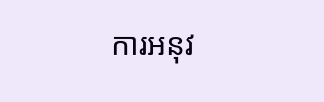ការអនុវ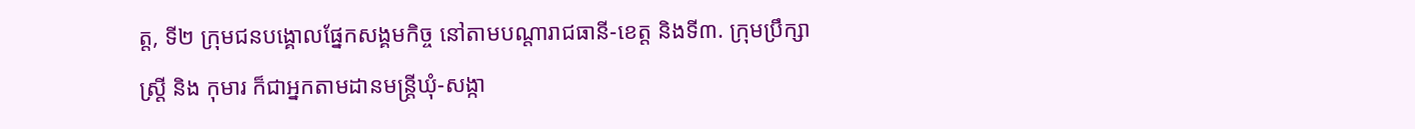ត្ត, ទី២ ក្រុមជនបង្គោលផ្នែកសង្គមកិច្ច នៅតាមបណ្តារាជធានី-ខេត្ត និងទី៣. ក្រុមប្រឹក្សាស្ត្រី និង កុមារ ក៏ជាអ្នកតាមដានមន្ត្រីឃុំ-សង្កា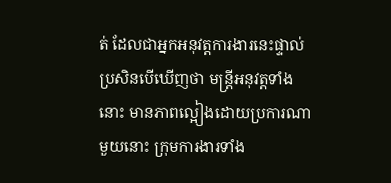ត់ ដែលជាអ្នកអនុវត្តការងារនេះផ្ទាល់ប្រសិនបើឃើញថា មន្ត្រីអនុវត្តទាំងនោះ មានភាពល្អៀងដោយប្រការណាមួយនោះ ក្រុមការងារទាំង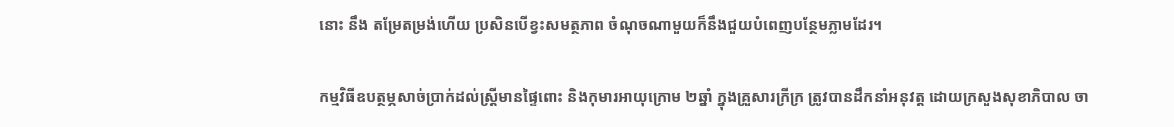នោះ នឹង តម្រែតម្រង់ហើយ ប្រសិនបើខ្វះសមត្ថភាព ចំណុចណាមួយក៏នឹងជួយបំពេញបន្ថែមភ្លាមដែរ។

កម្មវិធីឧបត្ថម្ភសាច់ប្រាក់ដល់ស្ត្រីមានផ្ទៃពោះ និងកុមារអាយុក្រោម ២ឆ្នាំ ក្នុងគ្រួសារក្រីក្រ ត្រូវបានដឹកនាំអនុវត្ត ដោយក្រសួងសុខាភិបាល ចា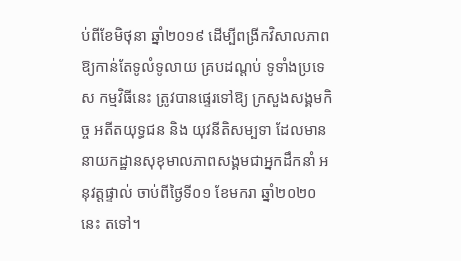ប់ពីខែមិថុនា ឆ្នាំ២០១៩ ដើម្បីពង្រីកវិសាលភាព ឱ្យកាន់តែទូលំទូលាយ គ្របដណ្តប់ ទូទាំងប្រទេស កម្មវិធីនេះ ត្រូវបានផ្ទេរទៅឱ្យ ក្រសួងសង្គមកិច្ច អតីតយុទ្ធជន និង យុវនីតិសម្បទា ដែលមាន នាយកដ្ឋានសុខុមាលភាពសង្គមជាអ្នកដឹកនាំ អនុវត្តផ្ទាល់ ចាប់ពីថ្ងៃទី០១ ខែមករា ឆ្នាំ២០២០នេះ តទៅ។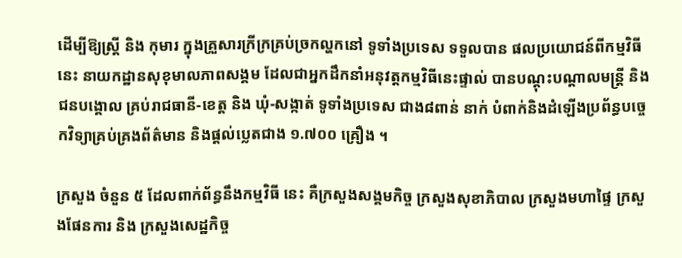ដើម្បីឱ្យស្ត្រី និង កុមារ ក្នុងគ្រួសារក្រីក្រគ្រប់ច្រកល្ហកនៅ ទូទាំងប្រទេស ទទួលបាន ផលប្រយោជន៍ពីកម្មវិធីនេះ នាយកដ្ឋានសុខុមាលភាពសង្គម ដែលជាអ្នកដឹកនាំអនុវត្តកម្មវិធីនេះផ្ទាល់ បានបណ្តុះបណ្តាលមន្ត្រី និង ជនបង្គោល គ្រប់រាជធានី-ខេត្ត និង ឃុំ-សង្កាត់ ទូទាំងប្រទេស ជាង៨ពាន់ នាក់ បំពាក់និងដំឡើងប្រព័ន្ធបច្ចេកវិទ្យាគ្រប់គ្រងព័ត៌មាន និងផ្តល់ប្លេតជាង ១.៧០០ គ្រឿង ។

ក្រសួង ចំនួន ៥ ដែលពាក់ព័ន្ធនឹងកម្មវិធី នេះ គឺក្រសួងសង្គមកិច្ច ក្រសួងសុខាភិបាល ក្រសួងមហាផ្ទៃ ក្រសួងផែនការ និង ក្រសួងសេដ្ឋកិច្ច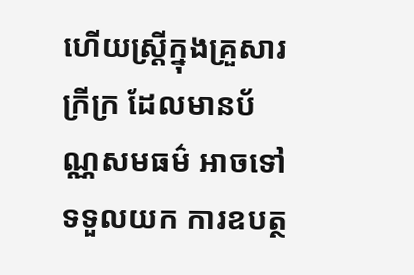ហើយស្ត្រីក្នុងគ្រួសារក្រីក្រ ដែលមានប័ណ្ណសមធម៌ អាចទៅទទួលយក ការឧបត្ថ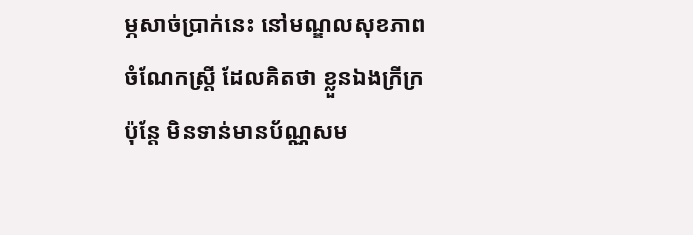ម្ភសាច់ប្រាក់នេះ នៅមណ្ឌលសុខភាព ចំណែកស្ត្រី ដែលគិតថា ខ្លួនឯងក្រីក្រ ប៉ុន្តែ មិនទាន់មានប័ណ្ណសម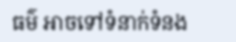ធម៌ អាចទៅទំនាក់ទំនង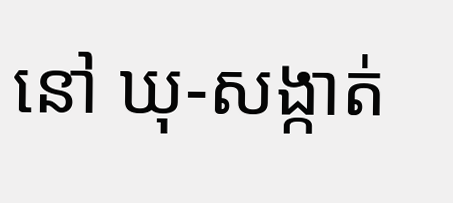នៅ ឃុ-សង្កាត់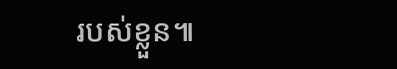របស់ខ្លួន៕